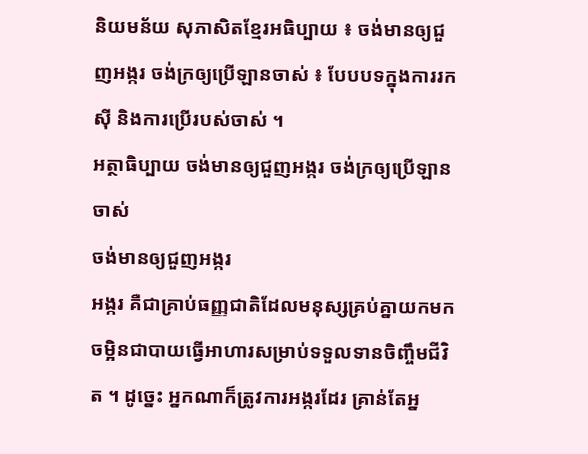និយមន័យ សុភាសិតខ្មែរអធិប្បាយ ៖ ចង់មានឲ្យជួញអង្ករ ចង់ក្រឲ្យប្រើឡានចាស់ ៖ បែបបទក្នុងការរកស៊ី និងការប្រើរបស់ចាស់ ។
អត្ថាធិប្បាយ ចង់មានឲ្យជួញអង្ករ ចង់ក្រឲ្យប្រើឡានចាស់
ចង់មានឲ្យជួញអង្ករ
អង្ករ គឺជាគ្រាប់ធញ្ញជាតិដែលមនុស្សគ្រប់គ្នាយកមកចម្អិនជាបាយធ្វើអាហារសម្រាប់ទទួលទានចិញ្ចឹមជីវិត ។ ដូច្នេះ អ្នកណាក៏ត្រូវការអង្ករដែរ គ្រាន់តែអ្ន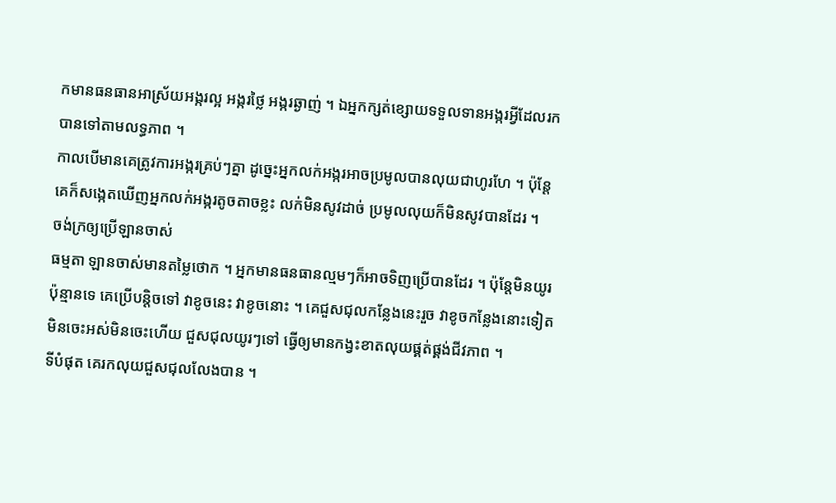កមានធនធានអាស្រ័យអង្ករល្អ អង្ករថ្លៃ អង្ករឆ្ងាញ់ ។ ឯអ្នកក្សត់ខ្សោយទទួលទានអង្ករអ្វីដែលរកបានទៅតាមលទ្ធភាព ។
កាលបើមានគេត្រូវការអង្ករគ្រប់ៗគ្នា ដូច្នេះអ្នកលក់អង្ករអាចប្រមូលបានលុយជាហូរហែ ។ ប៉ុន្តែ គេក៏សង្កេតឃើញអ្នកលក់អង្ករតូចតាចខ្លះ លក់មិនសូវដាច់ ប្រមូលលុយក៏មិនសូវបានដែរ ។
ចង់ក្រឲ្យប្រើឡានចាស់
ធម្មតា ឡានចាស់មានតម្លៃថោក ។ អ្នកមានធនធានល្មមៗក៏អាចទិញប្រើបានដែរ ។ ប៉ុន្តែមិនយូរប៉ុន្មានទេ គេប្រើបន្តិចទៅ វាខូចនេះ វាខូចនោះ ។ គេជួសជុលកន្លែងនេះរួច វាខូចកន្លែងនោះទៀត មិនចេះអស់មិនចេះហើយ ជួសជុលយូរៗទៅ ធ្វើឲ្យមានកង្វះខាតលុយផ្គត់ផ្គង់ជីវភាព ។
ទីបំផុត គេរកលុយជួសជុលលែងបាន ។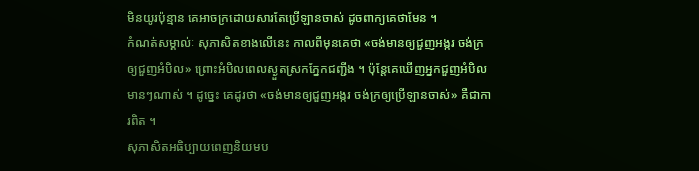មិនយូរប៉ុន្មាន គេអាចក្រដោយសារតែប្រើឡានចាស់ ដូចពាក្យគេថាមែន ។
កំណត់សម្គាល់ៈ សុភាសិតខាងលើនេះ កាលពីមុនគេថា «ចង់មានឲ្យជួញអង្ករ ចង់ក្រឲ្យជួញអំបិល» ព្រោះអំបិលពេលស្ងួតស្រកភ្នែកជញ្ជីង ។ ប៉ុន្តែគេឃើញអ្នកជួញអំបិលមានៗណាស់ ។ ដូច្នេះ គេដូរថា «ចង់មានឲ្យជួញអង្ករ ចង់ក្រឲ្យប្រើឡានចាស់» គឺជាការពិត ។
សុភាសិតអធិប្បាយពេញនិយមប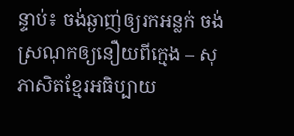ន្ទាប់៖ ចង់ឆ្ងាញ់ឲ្យរកអន្លក់ ចង់ស្រណុកឲ្យនឿយពីក្មេង – សុភាសិតខ្មែរអធិប្បាយ